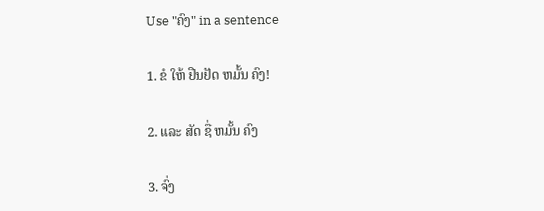Use "ຄົງ" in a sentence

1. ຂໍ ໃຫ້ ຢືນຢັດ ຫມັ້ນ ຄົງ!

2. ແລະ ສັດ ຊື່ ຫມັ້ນ ຄົງ

3. ຈົ່ງ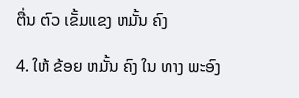ຕື່ນ ຕົວ ເຂັ້ມແຂງ ຫມັ້ນ ຄົງ

4. ໃຫ້ ຂ້ອຍ ຫມັ້ນ ຄົງ ໃນ ທາງ ພະອົງ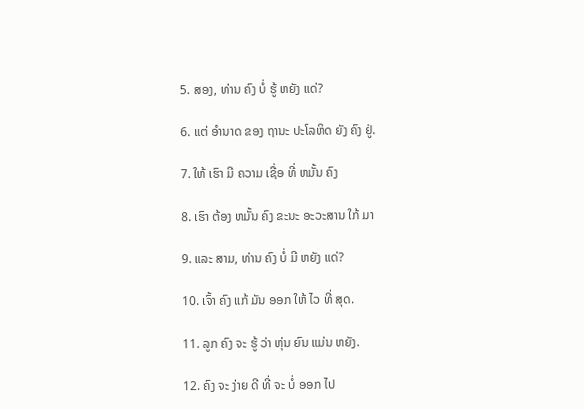5. ສອງ, ທ່ານ ຄົງ ບໍ່ ຮູ້ ຫຍັງ ແດ່?

6. ແຕ່ ອໍານາດ ຂອງ ຖານະ ປະໂລຫິດ ຍັງ ຄົງ ຢູ່.

7. ໃຫ້ ເຮົາ ມີ ຄວາມ ເຊື່ອ ທີ່ ຫມັ້ນ ຄົງ

8. ເຮົາ ຕ້ອງ ຫມັ້ນ ຄົງ ຂະນະ ອະວະສານ ໃກ້ ມາ

9. ແລະ ສາມ, ທ່ານ ຄົງ ບໍ່ ມີ ຫຍັງ ແດ່?

10. ເຈົ້າ ຄົງ ແກ້ ມັນ ອອກ ໃຫ້ ໄວ ທີ່ ສຸດ.

11. ລູກ ຄົງ ຈະ ຮູ້ ວ່າ ຫຸ່ນ ຍົນ ແມ່ນ ຫຍັງ.

12. ຄົງ ຈະ ງ່າຍ ດີ ທີ່ ຈະ ບໍ່ ອອກ ໄປ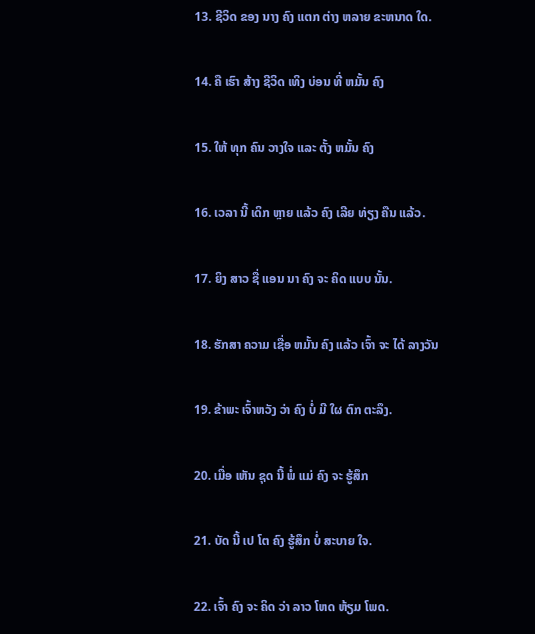13. ຊີວິດ ຂອງ ນາງ ຄົງ ແຕກ ຕ່າງ ຫລາຍ ຂະຫນາດ ໃດ.

14. ຄື ເຮົາ ສ້າງ ຊີວິດ ເທິງ ບ່ອນ ທີ່ ຫມັ້ນ ຄົງ

15. ໃຫ້ ທຸກ ຄົນ ວາງໃຈ ແລະ ຕັ້ງ ຫມັ້ນ ຄົງ

16. ເວລາ ນີ້ ເດິກ ຫຼາຍ ແລ້ວ ຄົງ ເລີຍ ທ່ຽງ ຄືນ ແລ້ວ.

17. ຍິງ ສາວ ຊື່ ແອນ ນາ ຄົງ ຈະ ຄິດ ແບບ ນັ້ນ.

18. ຮັກສາ ຄວາມ ເຊື່ອ ຫມັ້ນ ຄົງ ແລ້ວ ເຈົ້າ ຈະ ໄດ້ ລາງວັນ

19. ຂ້າພະ ເຈົ້າຫວັງ ວ່າ ຄົງ ບໍ່ ມີ ໃຜ ຕົກ ຕະລຶງ.

20. ເມື່ອ ເຫັນ ຊຸດ ນີ້ ພໍ່ ແມ່ ຄົງ ຈະ ຮູ້ສຶກ

21. ບັດ ນີ້ ເປ ໂຕ ຄົງ ຮູ້ສຶກ ບໍ່ ສະບາຍ ໃຈ.

22. ເຈົ້າ ຄົງ ຈະ ຄິດ ວ່າ ລາວ ໂຫດ ຫ້ຽມ ໂພດ.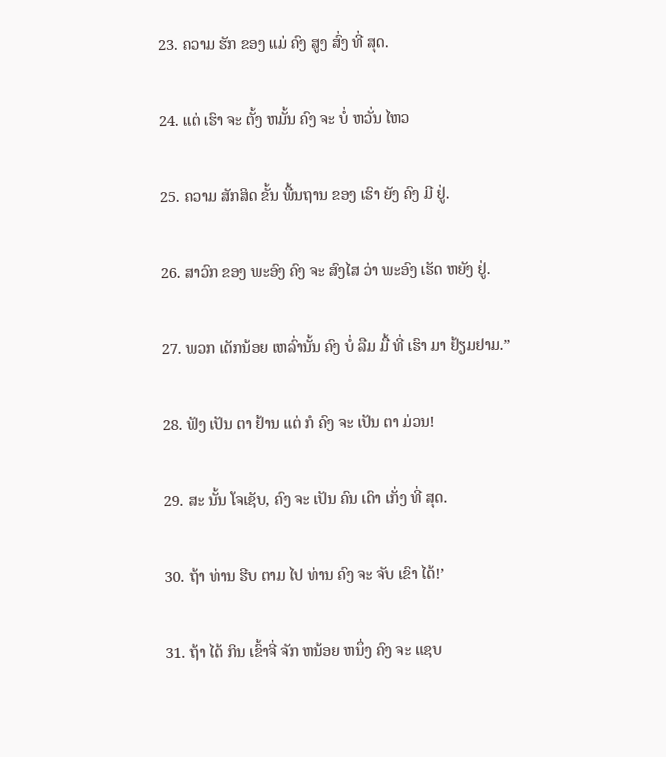23. ຄວາມ ຮັກ ຂອງ ແມ່ ຄົງ ສູງ ສົ່ງ ທີ່ ສຸດ.

24. ແຕ່ ເຮົາ ຈະ ຕັ້ງ ຫມັ້ນ ຄົງ ຈະ ບໍ່ ຫວັ່ນ ໄຫວ

25. ຄວາມ ສັກສິດ ຂັ້ນ ພື້ນຖານ ຂອງ ເຮົາ ຍັງ ຄົງ ມີ ຢູ່.

26. ສາວົກ ຂອງ ພະອົງ ຄົງ ຈະ ສົງໄສ ວ່າ ພະອົງ ເຮັດ ຫຍັງ ຢູ່.

27. ພວກ ເດັກນ້ອຍ ເຫລົ່ານັ້ນ ຄົງ ບໍ່ ລືມ ມື້ ທີ່ ເຮົາ ມາ ຢ້ຽມຢາມ.”

28. ຟັງ ເປັນ ຕາ ຢ້ານ ແຕ່ ກໍ ຄົງ ຈະ ເປັນ ຕາ ມ່ວນ!

29. ສະ ນັ້ນ ໂຈເຊັບ, ຄົງ ຈະ ເປັນ ຄົນ ເດົາ ເກັ່ງ ທີ່ ສຸດ.

30. ຖ້າ ທ່ານ ຮີບ ຕາມ ໄປ ທ່ານ ຄົງ ຈະ ຈັບ ເຂົາ ໄດ້!’

31. ຖ້າ ໄດ້ ກິນ ເຂົ້າຈີ່ ຈັກ ຫນ້ອຍ ຫນຶ່ງ ຄົງ ຈະ ແຊບ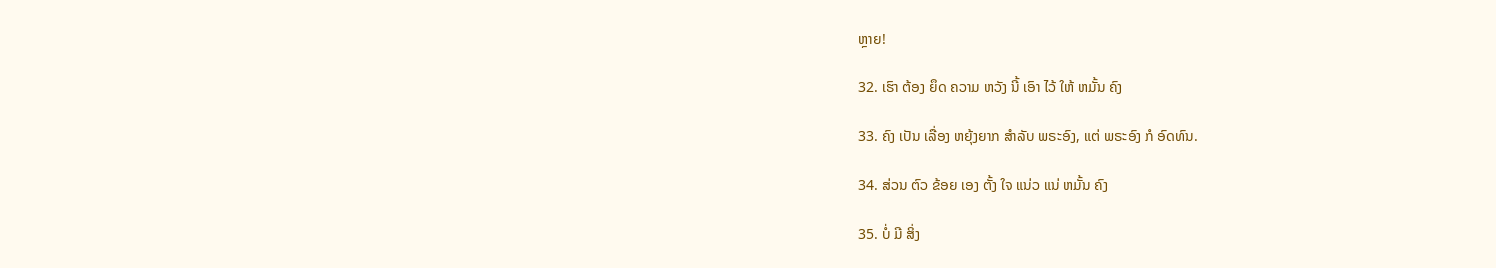ຫຼາຍ!

32. ເຮົາ ຕ້ອງ ຍຶດ ຄວາມ ຫວັງ ນີ້ ເອົາ ໄວ້ ໃຫ້ ຫມັ້ນ ຄົງ

33. ຄົງ ເປັນ ເລື່ອງ ຫຍຸ້ງຍາກ ສໍາລັບ ພຣະອົງ, ແຕ່ ພຣະອົງ ກໍ ອົດທົນ.

34. ສ່ວນ ຕົວ ຂ້ອຍ ເອງ ຕັ້ງ ໃຈ ແນ່ວ ແນ່ ຫມັ້ນ ຄົງ

35. ບໍ່ ມີ ສິ່ງ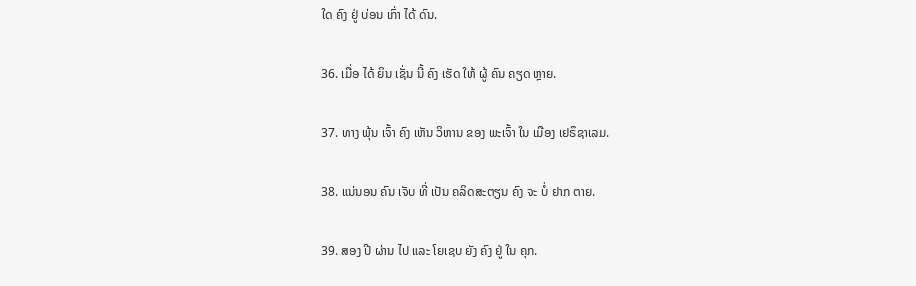ໃດ ຄົງ ຢູ່ ບ່ອນ ເກົ່າ ໄດ້ ດົນ.

36. ເມື່ອ ໄດ້ ຍິນ ເຊັ່ນ ນີ້ ຄົງ ເຮັດ ໃຫ້ ຜູ້ ຄົນ ຄຽດ ຫຼາຍ.

37. ທາງ ພຸ້ນ ເຈົ້າ ຄົງ ເຫັນ ວິຫານ ຂອງ ພະເຈົ້າ ໃນ ເມືອງ ເຢຣຶຊາເລມ.

38. ແນ່ນອນ ຄົນ ເຈັບ ທີ່ ເປັນ ຄລິດສະຕຽນ ຄົງ ຈະ ບໍ່ ຢາກ ຕາຍ.

39. ສອງ ປີ ຜ່ານ ໄປ ແລະ ໂຍເຊບ ຍັງ ຄົງ ຢູ່ ໃນ ຄຸກ.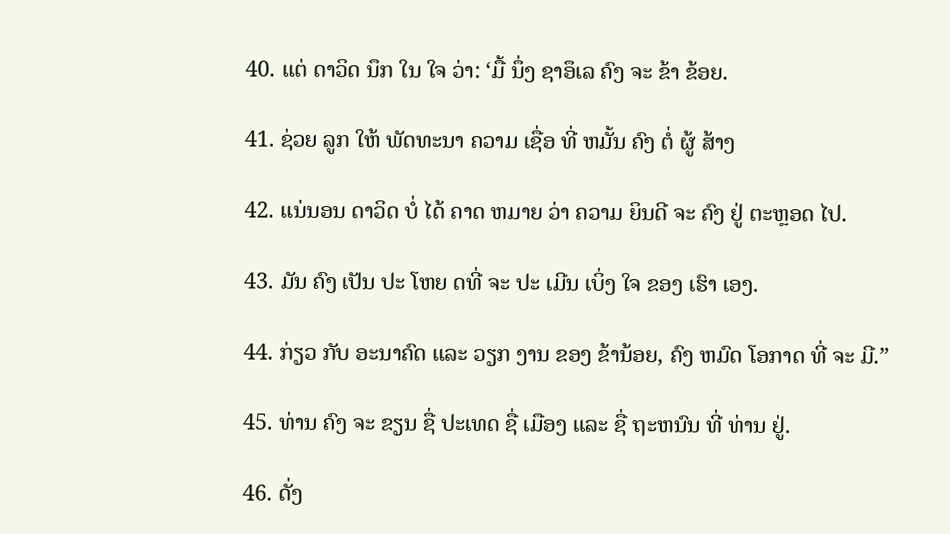40. ແຕ່ ດາວິດ ນຶກ ໃນ ໃຈ ວ່າ: ‘ມື້ ນຶ່ງ ຊາອຶເລ ຄົງ ຈະ ຂ້າ ຂ້ອຍ.

41. ຊ່ວຍ ລູກ ໃຫ້ ພັດທະນາ ຄວາມ ເຊື່ອ ທີ່ ຫມັ້ນ ຄົງ ຕໍ່ ຜູ້ ສ້າງ

42. ແນ່ນອນ ດາວິດ ບໍ່ ໄດ້ ຄາດ ຫມາຍ ວ່າ ຄວາມ ຍິນດີ ຈະ ຄົງ ຢູ່ ຕະຫຼອດ ໄປ.

43. ມັນ ຄົງ ເປັນ ປະ ໂຫຍ ດທີ່ ຈະ ປະ ເມີນ ເບິ່ງ ໃຈ ຂອງ ເຮົາ ເອງ.

44. ກ່ຽວ ກັບ ອະນາຄົດ ແລະ ວຽກ ງານ ຂອງ ຂ້ານ້ອຍ, ຄົງ ຫມົດ ໂອກາດ ທີ່ ຈະ ມີ.”

45. ທ່ານ ຄົງ ຈະ ຂຽນ ຊື່ ປະເທດ ຊື່ ເມືອງ ແລະ ຊື່ ຖະຫນົນ ທີ່ ທ່ານ ຢູ່.

46. ດັ່ງ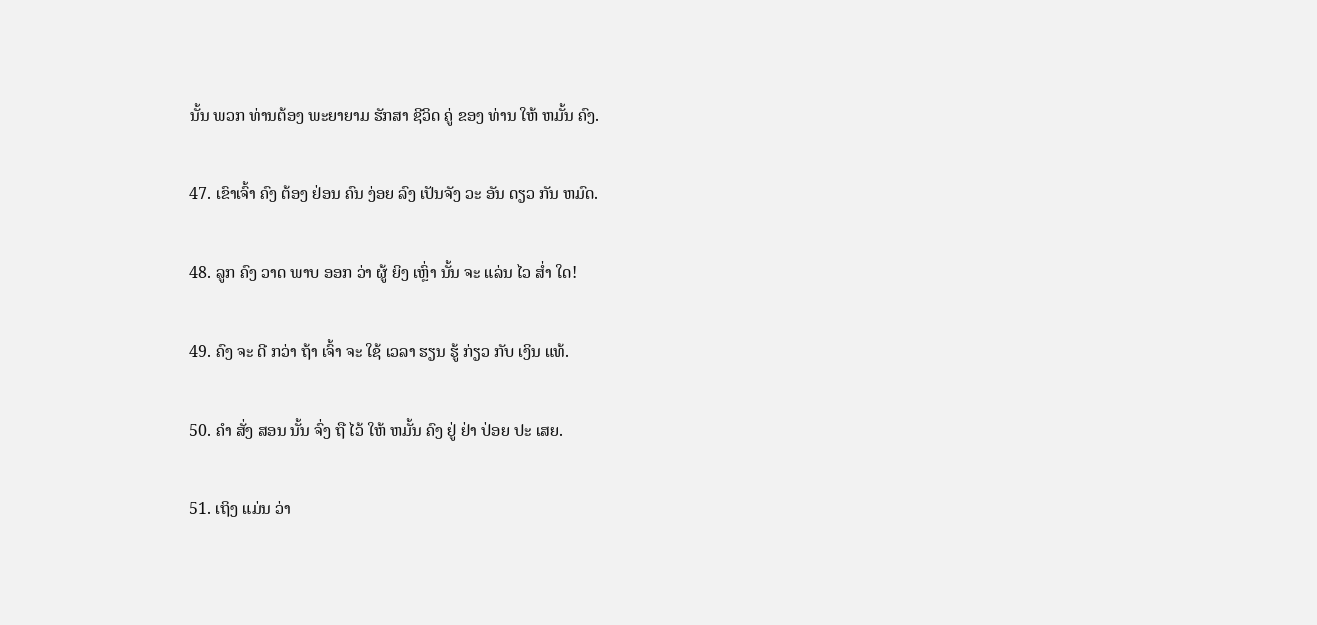ນັ້ນ ພວກ ທ່ານຕ້ອງ ພະຍາຍາມ ຮັກສາ ຊີວິດ ຄູ່ ຂອງ ທ່ານ ໃຫ້ ຫມັ້ນ ຄົງ.

47. ເຂົາເຈົ້າ ຄົງ ຕ້ອງ ຢ່ອນ ຄົນ ງ່ອຍ ລົງ ເປັນຈັງ ວະ ອັນ ດຽວ ກັນ ຫມົດ.

48. ລູກ ຄົງ ວາດ ພາບ ອອກ ວ່າ ຜູ້ ຍິງ ເຫຼົ່າ ນັ້ນ ຈະ ແລ່ນ ໄວ ສໍ່າ ໃດ!

49. ຄົງ ຈະ ດີ ກວ່າ ຖ້າ ເຈົ້າ ຈະ ໃຊ້ ເວລາ ຮຽນ ຮູ້ ກ່ຽວ ກັບ ເງິນ ແທ້.

50. ຄໍາ ສັ່ງ ສອນ ນັ້ນ ຈົ່ງ ຖື ໄວ້ ໃຫ້ ຫມັ້ນ ຄົງ ຢູ່ ຢ່າ ປ່ອຍ ປະ ເສຍ.

51. ເຖິງ ແມ່ນ ວ່າ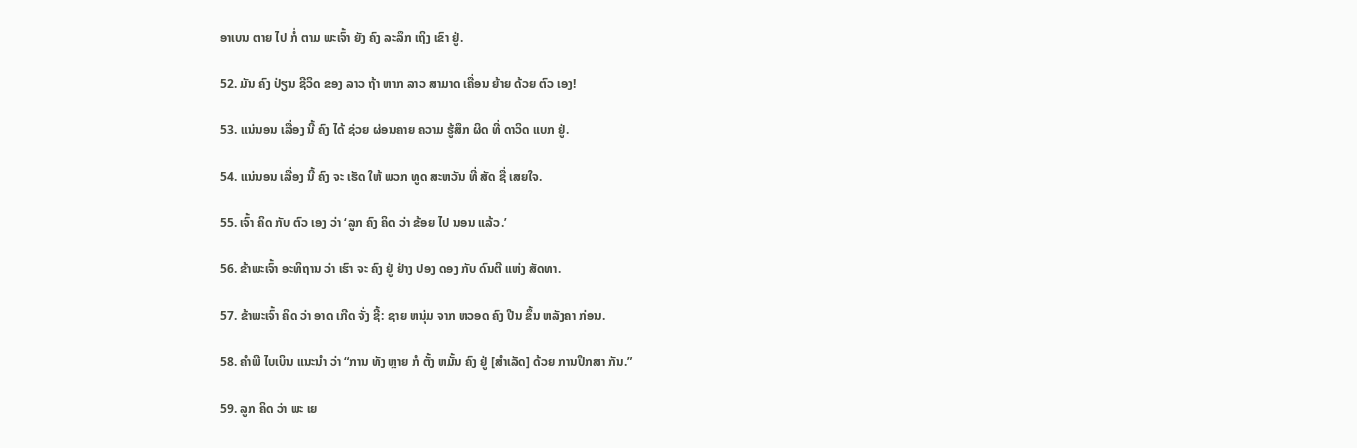ອາເບນ ຕາຍ ໄປ ກໍ່ ຕາມ ພະເຈົ້າ ຍັງ ຄົງ ລະລຶກ ເຖິງ ເຂົາ ຢູ່.

52. ມັນ ຄົງ ປ່ຽນ ຊີວິດ ຂອງ ລາວ ຖ້າ ຫາກ ລາວ ສາມາດ ເຄື່ອນ ຍ້າຍ ດ້ວຍ ຕົວ ເອງ!

53. ແນ່ນອນ ເລື່ອງ ນີ້ ຄົງ ໄດ້ ຊ່ວຍ ຜ່ອນຄາຍ ຄວາມ ຮູ້ສຶກ ຜິດ ທີ່ ດາວິດ ແບກ ຢູ່.

54. ແນ່ນອນ ເລື່ອງ ນີ້ ຄົງ ຈະ ເຮັດ ໃຫ້ ພວກ ທູດ ສະຫວັນ ທີ່ ສັດ ຊື່ ເສຍໃຈ.

55. ເຈົ້າ ຄິດ ກັບ ຕົວ ເອງ ວ່າ ‘ລູກ ຄົງ ຄິດ ວ່າ ຂ້ອຍ ໄປ ນອນ ແລ້ວ.’

56. ຂ້າພະເຈົ້າ ອະທິຖານ ວ່າ ເຮົາ ຈະ ຄົງ ຢູ່ ຢ່າງ ປອງ ດອງ ກັບ ດົນຕີ ແຫ່ງ ສັດທາ.

57. ຂ້າພະເຈົ້າ ຄິດ ວ່າ ອາດ ເກີດ ຈັ່ງ ຊີ້: ຊາຍ ຫນຸ່ມ ຈາກ ຫວອດ ຄົງ ປີນ ຂຶ້ນ ຫລັງຄາ ກ່ອນ.

58. ຄໍາພີ ໄບເບິນ ແນະນໍາ ວ່າ “ການ ທັງ ຫຼາຍ ກໍ ຕັ້ງ ຫມັ້ນ ຄົງ ຢູ່ [ສໍາເລັດ] ດ້ວຍ ການປຶກສາ ກັນ.”

59. ລູກ ຄິດ ວ່າ ພະ ເຍ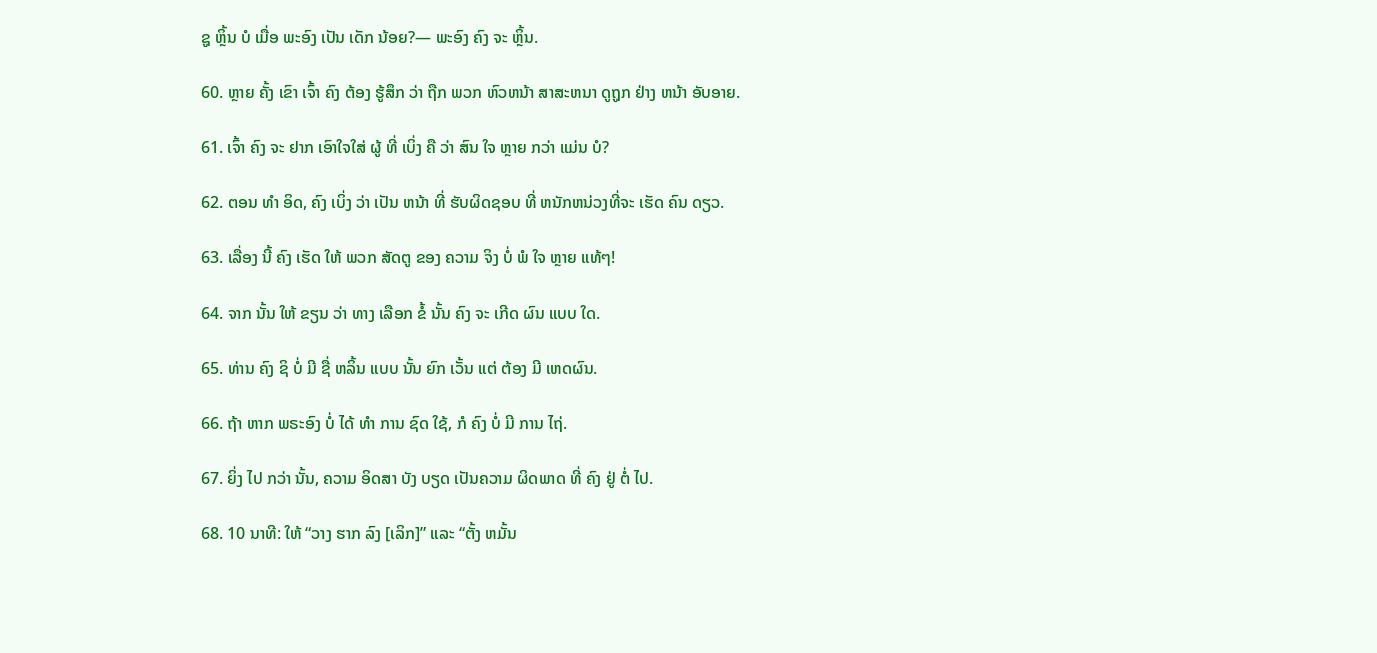ຊູ ຫຼິ້ນ ບໍ ເມື່ອ ພະອົງ ເປັນ ເດັກ ນ້ອຍ?— ພະອົງ ຄົງ ຈະ ຫຼິ້ນ.

60. ຫຼາຍ ຄັ້ງ ເຂົາ ເຈົ້າ ຄົງ ຕ້ອງ ຮູ້ສຶກ ວ່າ ຖືກ ພວກ ຫົວຫນ້າ ສາສະຫນາ ດູຖູກ ຢ່າງ ຫນ້າ ອັບອາຍ.

61. ເຈົ້າ ຄົງ ຈະ ຢາກ ເອົາໃຈໃສ່ ຜູ້ ທີ່ ເບິ່ງ ຄື ວ່າ ສົນ ໃຈ ຫຼາຍ ກວ່າ ແມ່ນ ບໍ?

62. ຕອນ ທໍາ ອິດ, ຄົງ ເບິ່ງ ວ່າ ເປັນ ຫນ້າ ທີ່ ຮັບຜິດຊອບ ທີ່ ຫນັກຫນ່ວງທີ່ຈະ ເຮັດ ຄົນ ດຽວ.

63. ເລື່ອງ ນີ້ ຄົງ ເຮັດ ໃຫ້ ພວກ ສັດຕູ ຂອງ ຄວາມ ຈິງ ບໍ່ ພໍ ໃຈ ຫຼາຍ ແທ້ໆ!

64. ຈາກ ນັ້ນ ໃຫ້ ຂຽນ ວ່າ ທາງ ເລືອກ ຂໍ້ ນັ້ນ ຄົງ ຈະ ເກີດ ຜົນ ແບບ ໃດ.

65. ທ່ານ ຄົງ ຊິ ບໍ່ ມີ ຊື່ ຫລິ້ນ ແບບ ນັ້ນ ຍົກ ເວັ້ນ ແຕ່ ຕ້ອງ ມີ ເຫດຜົນ.

66. ຖ້າ ຫາກ ພຣະອົງ ບໍ່ ໄດ້ ທໍາ ການ ຊົດ ໃຊ້, ກໍ ຄົງ ບໍ່ ມີ ການ ໄຖ່.

67. ຍິ່ງ ໄປ ກວ່າ ນັ້ນ, ຄວາມ ອິດສາ ບັງ ບຽດ ເປັນຄວາມ ຜິດພາດ ທີ່ ຄົງ ຢູ່ ຕໍ່ ໄປ.

68. 10 ນາທີ: ໃຫ້ “ວາງ ຮາກ ລົງ [ເລິກ]” ແລະ “ຕັ້ງ ຫມັ້ນ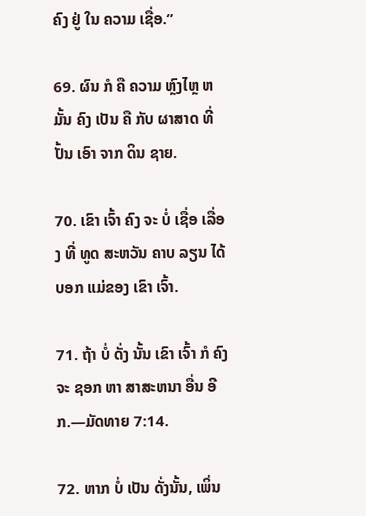ຄົງ ຢູ່ ໃນ ຄວາມ ເຊື່ອ.”

69. ຜົນ ກໍ ຄື ຄວາມ ຫຼົງໄຫຼ ຫມັ້ນ ຄົງ ເປັນ ຄື ກັບ ຜາສາດ ທີ່ ປັ້ນ ເອົາ ຈາກ ດິນ ຊາຍ.

70. ເຂົາ ເຈົ້າ ຄົງ ຈະ ບໍ່ ເຊື່ອ ເລື່ອງ ທີ່ ທູດ ສະຫວັນ ຄາບ ລຽນ ໄດ້ ບອກ ແມ່ຂອງ ເຂົາ ເຈົ້າ.

71. ຖ້າ ບໍ່ ດັ່ງ ນັ້ນ ເຂົາ ເຈົ້າ ກໍ ຄົງ ຈະ ຊອກ ຫາ ສາສະຫນາ ອື່ນ ອີກ.—ມັດທາຍ 7:14.

72. ຫາກ ບໍ່ ເປັນ ດັ່ງນັ້ນ, ເພິ່ນ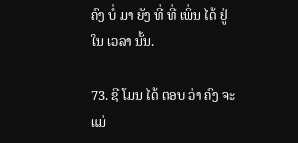ຄົງ ບໍ່ ມາ ຍັງ ທີ່ ທີ່ ເພິ່ນ ໄດ້ ຢູ່ ໃນ ເວລາ ນັ້ນ.

73. ຊີ ໂມນ ໄດ້ ຕອບ ວ່າ ຄົງ ຈະ ແມ່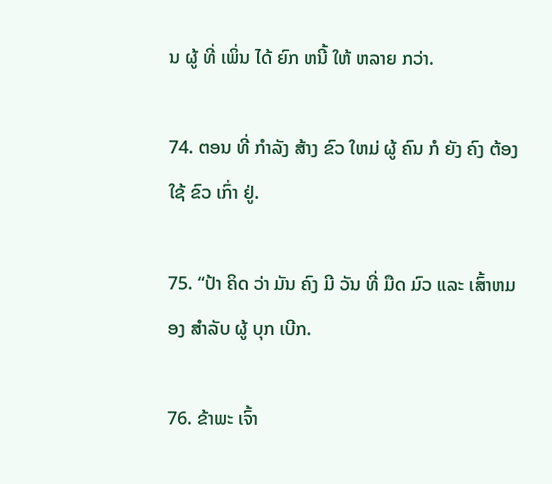ນ ຜູ້ ທີ່ ເພິ່ນ ໄດ້ ຍົກ ຫນີ້ ໃຫ້ ຫລາຍ ກວ່າ.

74. ຕອນ ທີ່ ກໍາລັງ ສ້າງ ຂົວ ໃຫມ່ ຜູ້ ຄົນ ກໍ ຍັງ ຄົງ ຕ້ອງ ໃຊ້ ຂົວ ເກົ່າ ຢູ່.

75. “ປ້າ ຄິດ ວ່າ ມັນ ຄົງ ມີ ວັນ ທີ່ ມືດ ມົວ ແລະ ເສົ້າຫມອງ ສໍາລັບ ຜູ້ ບຸກ ເບີກ.

76. ຂ້າພະ ເຈົ້າ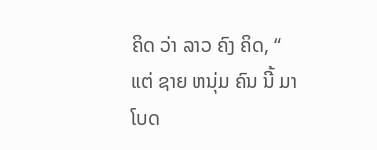ຄິດ ວ່າ ລາວ ຄົງ ຄິດ, “ ແຕ່ ຊາຍ ຫນຸ່ມ ຄົນ ນີ້ ມາ ໂບດ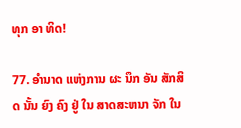ທຸກ ອາ ທິດ!

77. ອໍານາດ ແຫ່ງການ ຜະ ນຶກ ອັນ ສັກສິດ ນັ້ນ ຍົງ ຄົງ ຢູ່ ໃນ ສາດສະຫນາ ຈັກ ໃນ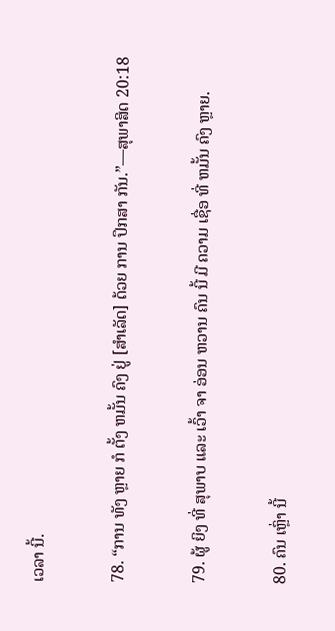ເວລາ ນີ້.

78. “ການ ທັງ ຫຼາຍ ກໍ ຕັ້ງ ຫມັ້ນ ຄົງ ຢູ່ [ສໍາເລັດ] ດ້ວຍ ການ ປຶກສາ ກັນ.”—ສຸພາສິດ 20:18

79. ຜູ້ ຍິງ ທີ່ ສຸພາບ ແລະ ເວົ້າ ຈາ ອ່ອນ ຫວານ ຄົນ ນີ້ ມີ ຄວາມ ເຊື່ອ ທີ່ ຫມັ້ນ ຄົງ ຫຼາຍ.

80. ຄົນ ເຫຼົ່າ ນີ້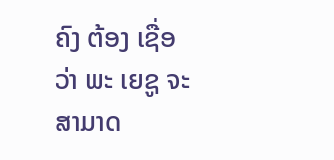ຄົງ ຕ້ອງ ເຊື່ອ ວ່າ ພະ ເຍຊູ ຈະ ສາມາດ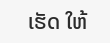ເຮັດ ໃຫ້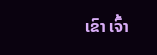ເຂົາ ເຈົ້າ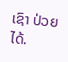ເຊົາ ປ່ວຍ ໄດ້.